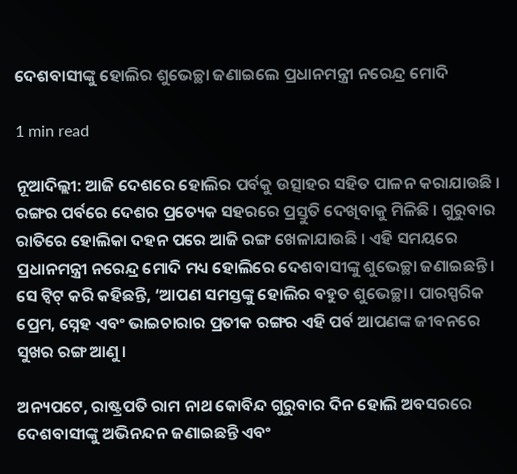ଦେଶବାସୀଙ୍କୁ ହୋଲିର ଶୁଭେଚ୍ଛା ଜଣାଇଲେ ପ୍ରଧାନମନ୍ତ୍ରୀ ନରେନ୍ଦ୍ର ମୋଦି

1 min read

ନୂଆଦିଲ୍ଲୀ: ଆଜି ଦେଶରେ ହୋଲିର ପର୍ବକୁ ଉତ୍ସାହର ସହିତ ପାଳନ କରାଯାଉଛି । ରଙ୍ଗର ପର୍ବରେ ଦେଶର ପ୍ରତ୍ୟେକ ସହରରେ ପ୍ରସ୍ତୁତି ଦେଖିବାକୁ ମିଳିଛି । ଗୁରୁବାର ରାତିରେ ହୋଲିକା ଦହନ ପରେ ଆଜି ରଙ୍ଗ ଖେଳାଯାଉଛି । ଏହି ସମୟରେ ପ୍ରଧାନମନ୍ତ୍ରୀ ନରେନ୍ଦ୍ର ମୋଦି ମଧ୍ୟ ହୋଲିରେ ଦେଶବାସୀଙ୍କୁ ଶୁଭେଚ୍ଛା ଜଣାଇଛନ୍ତି। ସେ ଟ୍ୱିଟ୍ କରି କହିଛନ୍ତି, ‘ଆପଣ ସମସ୍ତଙ୍କୁ ହୋଲିର ବହୁତ ଶୁଭେଚ୍ଛା। ପାରସ୍ପରିକ ପ୍ରେମ, ସ୍ନେହ ଏବଂ ଭାଇଚାରାର ପ୍ରତୀକ ରଙ୍ଗର ଏହି ପର୍ବ ଆପଣଙ୍କ ଜୀବନରେ ସୁଖର ରଙ୍ଗ ଆଣୁ ।

ଅନ୍ୟପଟେ, ରାଷ୍ଟ୍ରପତି ରାମ ନାଥ କୋବିନ୍ଦ ଗୁରୁବାର ଦିନ ହୋଲି ଅବସରରେ ଦେଶବାସୀଙ୍କୁ ଅଭିନନ୍ଦନ ଜଣାଇଛନ୍ତି ଏବଂ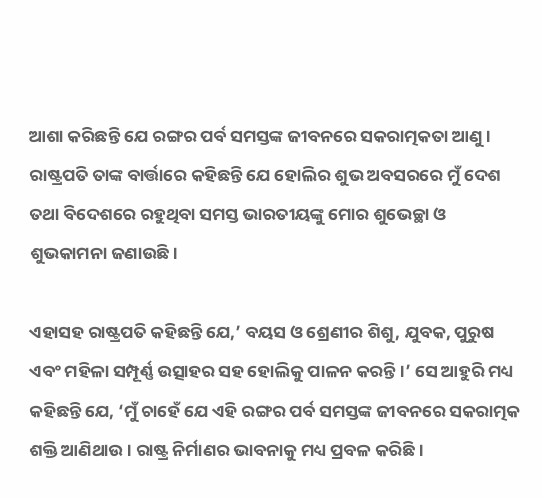ଆଶା କରିଛନ୍ତି ଯେ ରଙ୍ଗର ପର୍ବ ସମସ୍ତଙ୍କ ଜୀବନରେ ସକରାତ୍ମକତା ଆଣୁ । ରାଷ୍ଟ୍ରପତି ତାଙ୍କ ବାର୍ତ୍ତାରେ କହିଛନ୍ତି ଯେ ହୋଲିର ଶୁଭ ଅବସରରେ ମୁଁ ଦେଶ ତଥା ବିଦେଶରେ ରହୁଥିବା ସମସ୍ତ ଭାରତୀୟଙ୍କୁ ମୋର ଶୁଭେଚ୍ଛା ଓ ଶୁଭକାମନା ଜଣାଉଛି।

ଏହାସହ ରାଷ୍ଟ୍ରପତି କହିଛନ୍ତି ଯେ,’ ବୟସ ଓ ଶ୍ରେଣୀର ଶିଶୁ, ଯୁବକ, ପୁରୁଷ ଏବଂ ମହିଳା ସମ୍ପୂର୍ଣ୍ଣ ଉତ୍ସାହର ସହ ହୋଲିକୁ ପାଳନ କରନ୍ତି।’ ସେ ଆହୁରି ମଧ୍ୟ କହିଛନ୍ତି ଯେ, ‘ମୁଁ ଚାହେଁ ଯେ ଏହି ରଙ୍ଗର ପର୍ବ ସମସ୍ତଙ୍କ ଜୀବନରେ ସକରାତ୍ମକ ଶକ୍ତି ଆଣିଥାଉ । ରାଷ୍ଟ୍ର ନିର୍ମାଣର ଭାବନାକୁ ମଧ୍ୟ ପ୍ରବଳ କରିଛି ।